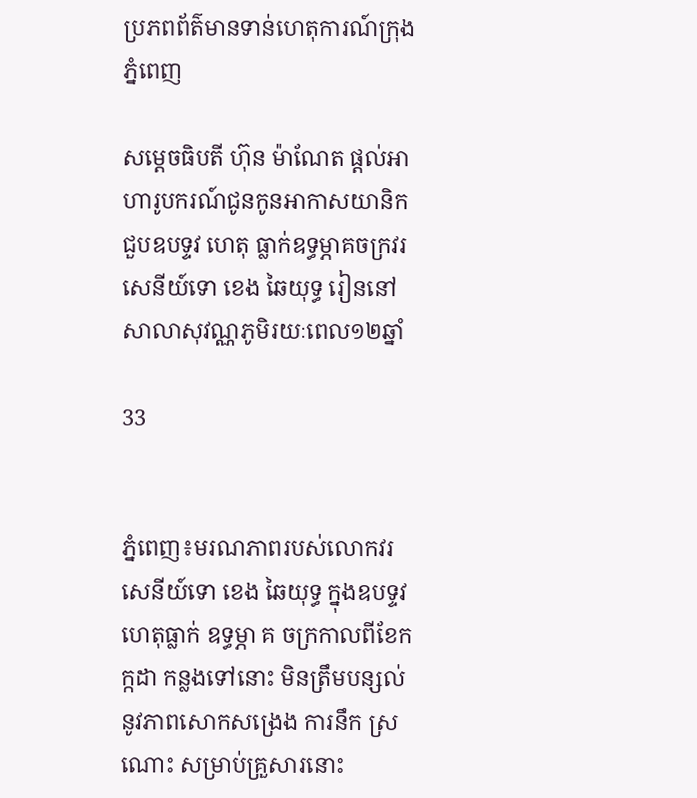ប្រភពព័ត៌មានទាន់ហេតុការណ៍ក្រុងភ្នំពេញ

សម្តេចធិបតី ហ៊ុន ម៉ាណែត ផ្តល់អាហារូបករណ៍ជូនកូនអាកាសយានិក ជួបឧបទ្ទវ ហេតុ ធ្លាក់ឧទ្ធម្ភាគចក្រវរសេនីយ៍ទោ ខេង ឆៃយុទ្ធ រៀននៅសាលាសុវណ្ណភូមិរយៈពេល១២ឆ្នាំ

33


ភ្នំពេញ៖មរណភាពរបស់លោកវរសេនីយ៍ទោ ខេង ឆៃយុទ្ធ ក្នុងឧបទ្ទវហេតុធ្លាក់ ឧទ្ធម្ភា គ ចក្រកាលពីខែកក្កដា កន្លងទៅនោះ មិនត្រឹមបន្សល់នូវភាពសោកសង្រេង ការនឹក ស្រ ណោះ សម្រាប់គ្រួសារនោះ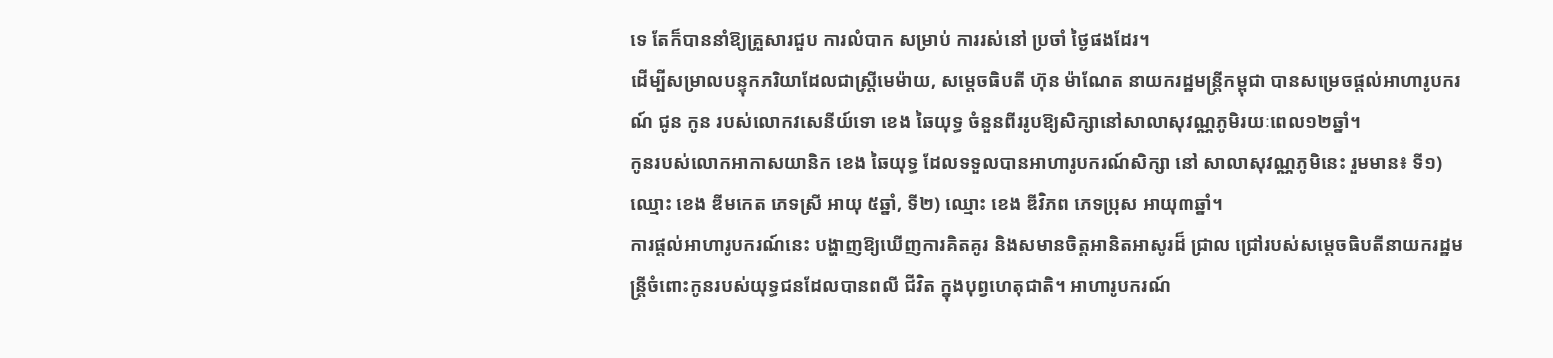ទេ តែក៏បាននាំឱ្យគ្រួសារជួប ការលំបាក សម្រាប់ ការរស់នៅ ប្រចាំ ថ្ងៃផងដែរ។
ដើម្បីសម្រាលបន្ទុកភរិយាដែលជាស្ត្រីមេម៉ាយ, សម្តេចធិបតី ហ៊ុន ម៉ាណែត នាយករដ្ឋមន្ត្រីកម្ពុជា បានសម្រេចផ្តល់អាហារូបករណ៍ ជូន កូន របស់លោកវសេនីយ៍ទោ ខេង ឆៃយុទ្ធ ចំនួនពីររូបឱ្យសិក្សានៅសាលាសុវណ្ណភូមិរយៈពេល១២ឆ្នាំ។
កូនរបស់លោកអាកាសយានិក ខេង ឆៃយុទ្ធ ដែលទទួលបានអាហារូបករណ៍សិក្សា នៅ សាលាសុវណ្ណភូមិនេះ រួមមាន៖ ទី១) ឈ្មោះ ខេង ឌីមកេត ភេទស្រី អាយុ ៥ឆ្នាំ, ទី២) ឈ្មោះ ខេង ឌីវិភព ភេទប្រុស អាយុ៣ឆ្នាំ។
ការផ្តល់អាហារូបករណ៍នេះ បង្ហាញឱ្យឃើញការគិតគូរ និងសមានចិត្តអានិតអាសូរដ៏ ជ្រាល ជ្រៅរបស់សម្តេចធិបតីនាយករដ្ឋមន្ត្រីចំពោះកូនរបស់យុទ្ធជនដែលបានពលី ជីវិត ក្នុងបុព្វហេតុជាតិ។ អាហារូបករណ៍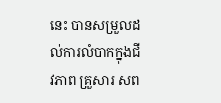នេះ បានសម្រួលដល់ការលំបាកក្នុងជីវភាព គ្រួសារ សព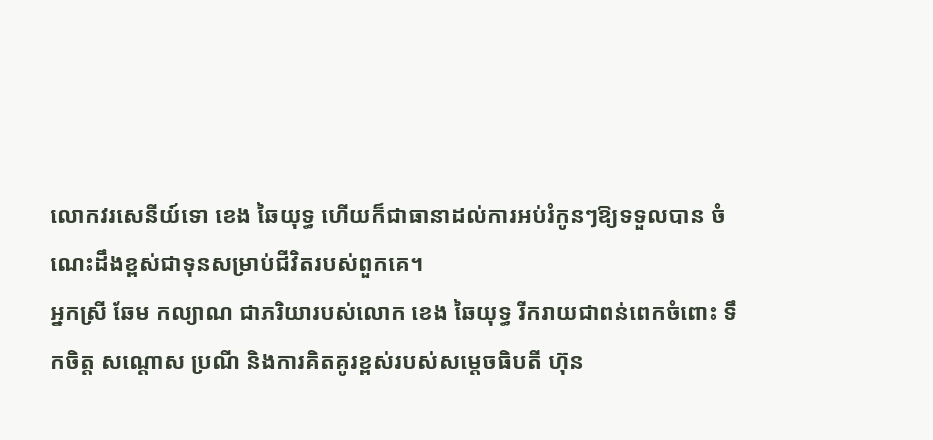លោកវរសេនីយ៍ទោ ខេង ឆៃយុទ្ធ ហើយក៏ជាធានាដល់ការអប់រំកូនៗឱ្យទទួលបាន ចំណេះដឹងខ្ពស់ជាទុនសម្រាប់ជីវិតរបស់ពួកគេ។
អ្នកស្រី ឆែម កល្យាណ ជាភរិយារបស់លោក ខេង ឆៃយុទ្ធ រីករាយជាពន់ពេកចំពោះ ទឹកចិត្ត សណ្តោស ប្រណី និងការគិតគូរខ្ពស់របស់សម្តេចធិបតី ហ៊ុន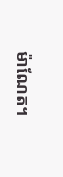ម៉ាណែត។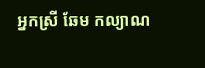អ្នកស្រី ឆែម កល្យាណ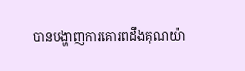បានបង្ហាញការគោរពដឹងគុណយ៉ា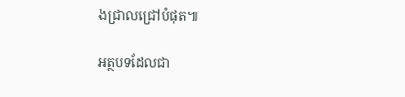ងជ្រាលជ្រៅបំផុត៕

អត្ថបទដែលជា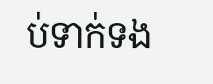ប់ទាក់ទង